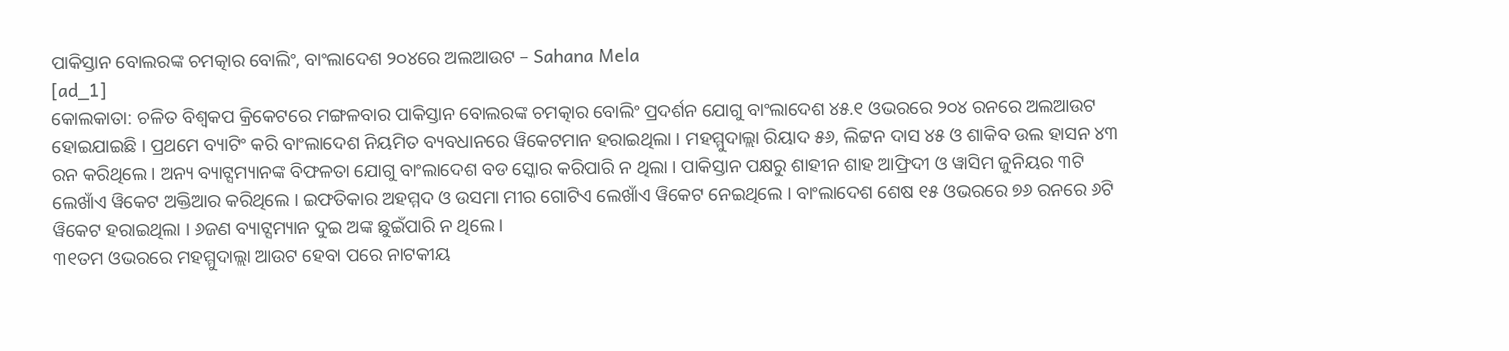ପାକିସ୍ତାନ ବୋଲରଙ୍କ ଚମତ୍କାର ବୋଲିଂ, ବାଂଲାଦେଶ ୨୦୪ରେ ଅଲଆଉଟ – Sahana Mela
[ad_1]
କୋଲକାତା: ଚଳିତ ବିଶ୍ୱକପ କ୍ରିକେଟରେ ମଙ୍ଗଳବାର ପାକିସ୍ତାନ ବୋଲରଙ୍କ ଚମତ୍କାର ବୋଲିଂ ପ୍ରଦର୍ଶନ ଯୋଗୁ ବାଂଲାଦେଶ ୪୫.୧ ଓଭରରେ ୨୦୪ ରନରେ ଅଲଆଉଟ ହୋଇଯାଇଛି । ପ୍ରଥମେ ବ୍ୟାଟିଂ କରି ବାଂଲାଦେଶ ନିୟମିତ ବ୍ୟବଧାନରେ ୱିକେଟମାନ ହରାଇଥିଲା । ମହମ୍ମୁଦାଲ୍ଲା ରିୟାଦ ୫୬, ଲିଟ୍ଟନ ଦାସ ୪୫ ଓ ଶାକିବ ଉଲ ହାସନ ୪୩ ରନ କରିଥିଲେ । ଅନ୍ୟ ବ୍ୟାଟ୍ସମ୍ୟାନଙ୍କ ବିଫଳତା ଯୋଗୁ ବାଂଲାଦେଶ ବଡ ସ୍କୋର କରିପାରି ନ ଥିଲା । ପାକିସ୍ତାନ ପକ୍ଷରୁ ଶାହୀନ ଶାହ ଆଫ୍ରିଦୀ ଓ ୱାସିମ ଜୁନିୟର ୩ଟି ଲେଖାଁଏ ୱିକେଟ ଅକ୍ତିଆର କରିଥିଲେ । ଇଫତିକାର ଅହମ୍ମଦ ଓ ଉସମା ମୀର ଗୋଟିଏ ଲେଖାଁଏ ୱିକେଟ ନେଇଥିଲେ । ବାଂଲାଦେଶ ଶେଷ ୧୫ ଓଭରରେ ୭୬ ରନରେ ୬ଟି ୱିକେଟ ହରାଇଥିଲା । ୬ଜଣ ବ୍ୟାଟ୍ସମ୍ୟାନ ଦୁଇ ଅଙ୍କ ଛୁଇଁପାରି ନ ଥିଲେ ।
୩୧ତମ ଓଭରରେ ମହମ୍ମୁଦାଲ୍ଲା ଆଉଟ ହେବା ପରେ ନାଟକୀୟ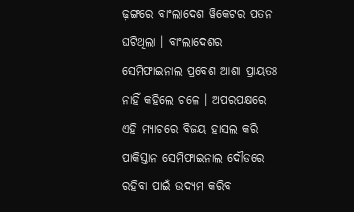ଢ଼ଙ୍ଗରେ ବାଂଲାଦେଶ ୱିକେଟର ପତନ ଘଟିଥିଲା । ବାଂଲାଦେଶର ସେମିଫାଇନାଲ ପ୍ରବେଶ ଆଶା ପ୍ରାୟତଃ ନାହିଁ କହିଲେ ଚଳେ । ଅପରପକ୍ଷରେ ଏହି ମ୍ୟାଚରେ ବିଜୟ ହାସଲ କରି ପାକିସ୍ତାନ ସେମିଫାଇନାଲ ଦୌଡରେ ରହିବା ପାଇଁ ଉଦ୍ୟମ କରିବ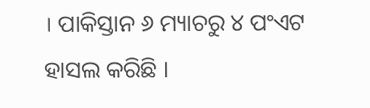। ପାକିସ୍ତାନ ୬ ମ୍ୟାଚରୁ ୪ ପଂଏଟ ହାସଲ କରିଛି ।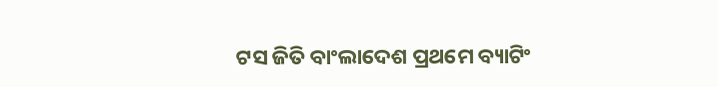ଟସ ଜିତି ବାଂଲାଦେଶ ପ୍ରଥମେ ବ୍ୟାଟିଂ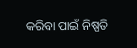କରିବା ପାଇଁ ନିଷ୍ପତି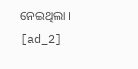ନେଇଥିଲା ।
[ad_2]